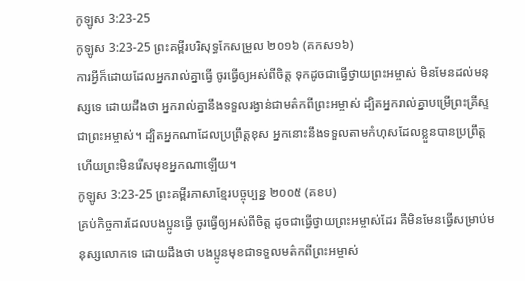កូឡូស 3:23-25
កូឡូស 3:23-25 ព្រះគម្ពីរបរិសុទ្ធកែសម្រួល ២០១៦ (គកស១៦)
ការអ្វីក៏ដោយដែលអ្នករាល់គ្នាធ្វើ ចូរធ្វើឲ្យអស់ពីចិត្ត ទុកដូចជាធ្វើថ្វាយព្រះអម្ចាស់ មិនមែនដល់មនុស្សទេ ដោយដឹងថា អ្នករាល់គ្នានឹងទទួលរង្វាន់ជាមត៌កពីព្រះអម្ចាស់ ដ្បិតអ្នករាល់គ្នាបម្រើព្រះគ្រីស្ទជាព្រះអម្ចាស់។ ដ្បិតអ្នកណាដែលប្រព្រឹត្តខុស អ្នកនោះនឹងទទួលតាមកំហុសដែលខ្លួនបានប្រព្រឹត្ត ហើយព្រះមិនរើសមុខអ្នកណាឡើយ។
កូឡូស 3:23-25 ព្រះគម្ពីរភាសាខ្មែរបច្ចុប្បន្ន ២០០៥ (គខប)
គ្រប់កិច្ចការដែលបងប្អូនធ្វើ ចូរធ្វើឲ្យអស់ពីចិត្ត ដូចជាធ្វើថ្វាយព្រះអម្ចាស់ដែរ គឺមិនមែនធ្វើសម្រាប់មនុស្សលោកទេ ដោយដឹងថា បងប្អូនមុខជាទទួលមត៌កពីព្រះអម្ចាស់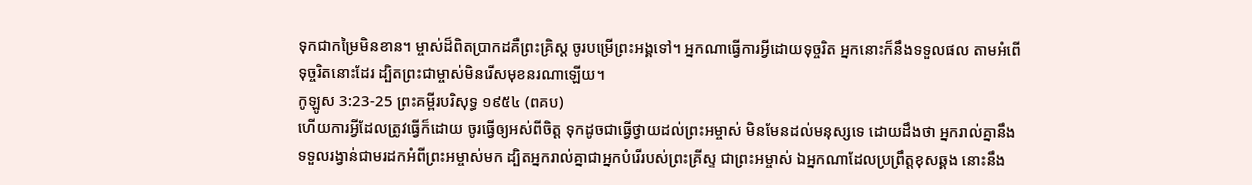ទុកជាកម្រៃមិនខាន។ ម្ចាស់ដ៏ពិតប្រាកដគឺព្រះគ្រិស្ត ចូរបម្រើព្រះអង្គទៅ។ អ្នកណាធ្វើការអ្វីដោយទុច្ចរិត អ្នកនោះក៏នឹងទទួលផល តាមអំពើទុច្ចរិតនោះដែរ ដ្បិតព្រះជាម្ចាស់មិនរើសមុខនរណាឡើយ។
កូឡូស 3:23-25 ព្រះគម្ពីរបរិសុទ្ធ ១៩៥៤ (ពគប)
ហើយការអ្វីដែលត្រូវធ្វើក៏ដោយ ចូរធ្វើឲ្យអស់ពីចិត្ត ទុកដូចជាធ្វើថ្វាយដល់ព្រះអម្ចាស់ មិនមែនដល់មនុស្សទេ ដោយដឹងថា អ្នករាល់គ្នានឹងទទួលរង្វាន់ជាមរដកអំពីព្រះអម្ចាស់មក ដ្បិតអ្នករាល់គ្នាជាអ្នកបំរើរបស់ព្រះគ្រីស្ទ ជាព្រះអម្ចាស់ ឯអ្នកណាដែលប្រព្រឹត្តខុសឆ្គង នោះនឹង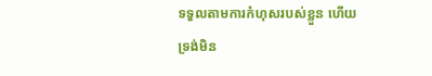ទទួលតាមការកំហុសរបស់ខ្លួន ហើយទ្រង់មិន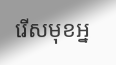រើសមុខអ្ន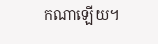កណាឡើយ។